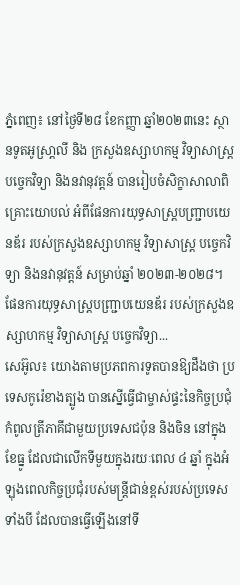ភ្នំពេញ៖ នៅថ្ងៃទី២៨ ខែកញ្ញា ឆ្នាំ២០២៣នេះ ស្ថានទូតអូស្រា្តលី និង ក្រសួងឧស្សាហកម្ម វិទ្យាសាស្ត្រ បច្ចេកវិទ្យា និងនវានុវត្តន៍ បានរៀបចំសិក្ខាសាលាពិគ្រោះយោបល់ អំពីផែនការយុទ្ធសាស្ត្របញ្ជ្រាបយេនឌ័រ របស់ក្រសួងឧស្សាហកម្ម វិទ្យាសាស្ត្រ បច្ចេកវិទ្យា និងនវានុវត្តន៍ សម្រាប់ឆ្នាំ ២០២៣-២០២៨។ ផែនការយុទ្ធសាស្ត្របញ្រ្ជាបយេនឌ័រ របស់ក្រសួងឧស្សាហកម្ម វិទ្យាសាស្ត្រ បច្ចេកវិទ្យា...
សេអ៊ូល៖ យោងតាមប្រភពការទូតបានឱ្យដឹងថា ប្រទេសកូរ៉េខាងត្បូង បានស្នើធ្វើជាម្ចាស់ផ្ទះនៃកិច្ចប្រជុំកំពូលត្រីភាគីជាមួយប្រទេសជប៉ុន និងចិន នៅក្នុងខែធ្នូ ដែលជាលើកទីមួយក្នុងរយៈពេល ៤ ឆ្នាំ ក្នុងអំឡុងពេលកិច្ចប្រជុំរបស់មន្ត្រីជាន់ខ្ពស់របស់ប្រទេសទាំងបី ដែលបានធ្វើឡើងនៅទី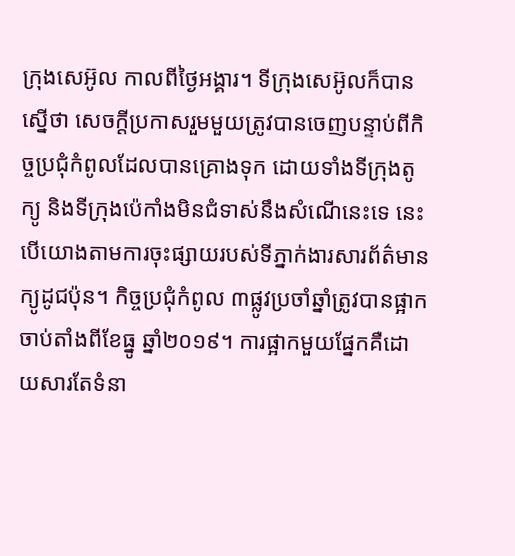ក្រុងសេអ៊ូល កាលពីថ្ងៃអង្គារ។ ទីក្រុងសេអ៊ូលក៏បានស្នើថា សេចក្តីប្រកាសរួមមួយត្រូវបានចេញបន្ទាប់ពីកិច្ចប្រជុំកំពូលដែលបានគ្រោងទុក ដោយទាំងទីក្រុងតូក្យូ និងទីក្រុងប៉េកាំងមិនជំទាស់នឹងសំណើនេះទេ នេះបើយោងតាមការចុះផ្សាយរបស់ទីភ្នាក់ងារសារព័ត៌មានក្យូដូជប៉ុន។ កិច្ចប្រជុំកំពូល ៣ផ្លូវប្រចាំឆ្នាំត្រូវបានផ្អាកចាប់តាំងពីខែធ្នូ ឆ្នាំ២០១៩។ ការផ្អាកមួយផ្នែកគឺដោយសារតែទំនា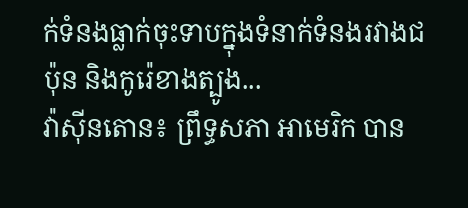ក់ទំនងធ្លាក់ចុះទាបក្នុងទំនាក់ទំនងរវាងជប៉ុន និងកូរ៉េខាងត្បូង...
វ៉ាស៊ីនតោន៖ ព្រឹទ្ធសភា អាមេរិក បាន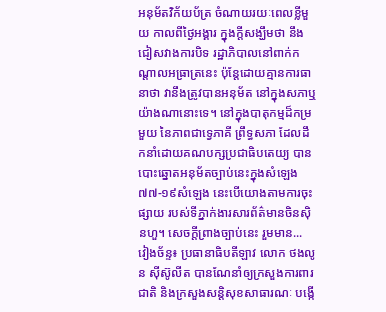អនុម័តវិក័យប័ត្រ ចំណាយរយៈពេលខ្លីមួយ កាលពីថ្ងៃអង្គារ ក្នុងក្តីសង្ឃឹមថា នឹងជៀសវាងការបិទ រដ្ឋាភិបាលនៅពាក់កណ្តាលអធ្រាត្រនេះ ប៉ុន្តែដោយគ្មានការធានាថា វានឹងត្រូវបានអនុម័ត នៅក្នុងសភាឬយ៉ាងណានោះទេ។ នៅក្នុងបាតុកម្មដ៏កម្រមួយ នៃភាពជាទ្វេភាគី ព្រឹទ្ធសភា ដែលដឹកនាំដោយគណបក្សប្រជាធិបតេយ្យ បានបោះឆ្នោតអនុម័តច្បាប់នេះក្នុងសំឡេង ៧៧-១៩សំឡេង នេះបើយោងតាមការចុះផ្សាយ របស់ទីភ្នាក់ងារសារព័ត៌មានចិនស៊ិនហួ។ សេចក្តីព្រាងច្បាប់នេះ រួមមាន...
វៀងច័ន្ទ៖ ប្រធានាធិបតីឡាវ លោក ថងលូន ស៊ីស៊ូលីត បានណែនាំឲ្យក្រសួងការពារជាតិ និងក្រសួងសន្តិសុខសាធារណៈ បង្កើ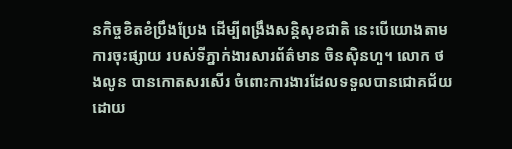នកិច្ចខិតខំប្រឹងប្រែង ដើម្បីពង្រឹងសន្តិសុខជាតិ នេះបើយោងតាមការចុះផ្សាយ របស់ទីភ្នាក់ងារសារព័ត៌មាន ចិនស៊ិនហួ។ លោក ថងលូន បានកោតសរសើរ ចំពោះការងារដែលទទួលបានជោគជ័យ ដោយ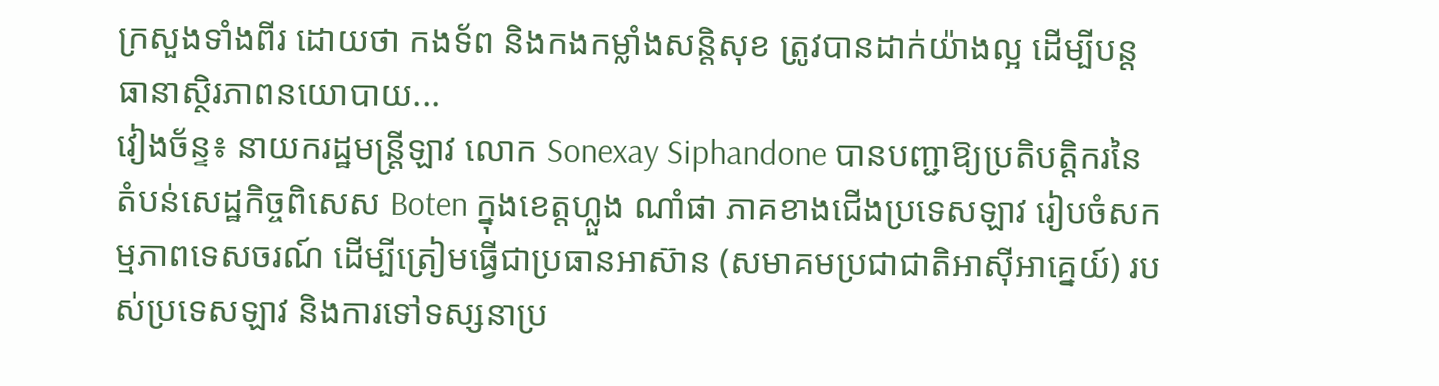ក្រសួងទាំងពីរ ដោយថា កងទ័ព និងកងកម្លាំងសន្តិសុខ ត្រូវបានដាក់យ៉ាងល្អ ដើម្បីបន្តធានាស្ថិរភាពនយោបាយ...
វៀងច័ន្ទ៖ នាយករដ្ឋមន្ត្រីឡាវ លោក Sonexay Siphandone បានបញ្ជាឱ្យប្រតិបត្តិករនៃតំបន់សេដ្ឋកិច្ចពិសេស Boten ក្នុងខេត្តហ្លួង ណាំផា ភាគខាងជើងប្រទេសឡាវ រៀបចំសកម្មភាពទេសចរណ៍ ដើម្បីត្រៀមធ្វើជាប្រធានអាស៊ាន (សមាគមប្រជាជាតិអាស៊ីអាគ្នេយ៍) របស់ប្រទេសឡាវ និងការទៅទស្សនាប្រ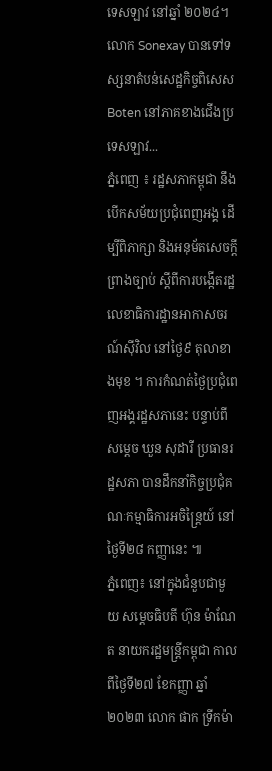ទេសឡាវ នៅឆ្នាំ ២០២៤។ លោក Sonexay បានទៅទស្សនាតំបន់សេដ្ឋកិច្ចពិសេស Boten នៅភាគខាងជើងប្រទេសឡាវ...
ភ្នំពេញ ៖ រដ្ឋសភាកម្ពុជា នឹងបើកសម័យប្រជុំពេញអង្គ ដើម្បីពិភាក្សា និងអនុម័តសេចក្តីព្រាងច្បាប់ ស្តីពីការបង្កើតរដ្ឋលេខាធិការដ្ឋានអាកាសចរណ៍ស៊ីវិល នៅថ្ងៃ៩ តុលាខាងមុខ ។ ការកំណត់ថ្ងៃប្រជុំពេញអង្គរដ្ឋសភានេះ បន្ទាប់ពីសម្តេច ឃួន សុដារី ប្រធានរដ្ឋសភា បានដឹកនាំកិច្ចប្រជុំគណៈកម្មាធិការអចិន្រ្តៃយ៍ នៅថ្ងៃទី២៨ កញ្ញានេះ ៕
ភ្នំពេញ៖ នៅក្នុងជំនួបជាមួយ សម្ដេចធិបតី ហ៊ុន ម៉ាណែត នាយករដ្ឋមន្រ្តីកម្ពុជា កាលពីថ្ងៃទី២៧ ខែកញ្ញា ឆ្នាំ២០២៣ លោក ផាក ទ្រីកម៉ា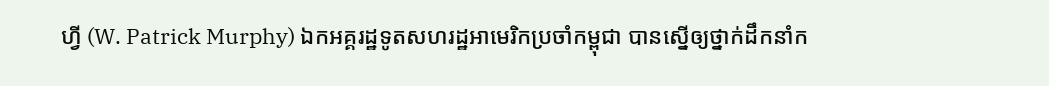ហ្វី (W. Patrick Murphy) ឯកអគ្គរដ្ឋទូតសហរដ្ឋអាមេរិកប្រចាំកម្ពុជា បានស្នើឲ្យថ្នាក់ដឹកនាំក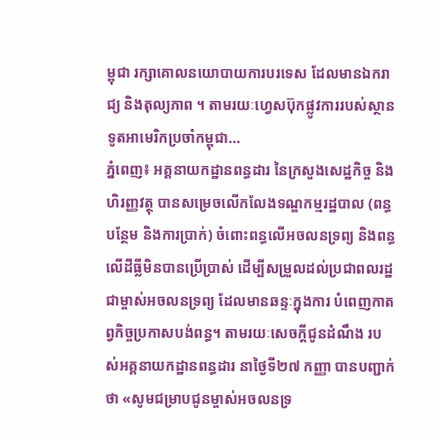ម្ពុជា រក្សាគោលនយោបាយការបរទេស ដែលមានឯករាជ្យ និងតុល្យភាព ។ តាមរយៈហ្វេសប៊ុកផ្លូវការរបស់ស្ថានទូតអាមេរិកប្រចាំកម្ពុជា...
ភ្នំពេញ៖ អគ្គនាយកដ្ឋានពន្ធដារ នៃក្រសួងសេដ្ឋកិច្ច និងហិរញ្ញវត្ថុ បានសម្រេចលើកលែងទណ្ឌកម្មរដ្ឋបាល (ពន្ធបន្ថែម និងការប្រាក់) ចំពោះពន្ធលើអចលនទ្រព្យ និងពន្ធលើដីធ្លីមិនបានប្រើប្រាស់ ដើម្បីសម្រួលដល់ប្រជាពលរដ្ឋ ជាម្ចាស់អចលនទ្រព្យ ដែលមានឆន្ទៈក្នុងការ បំពេញកាតព្វកិច្ចប្រកាសបង់ពន្ធ។ តាមរយៈសេចក្ដីជូនដំណឹង របស់អគ្គនាយកដ្ឋានពន្ធដារ នាថ្ងៃទី២៧ កញ្ញា បានបញ្ជាក់ថា «សូមជម្រាបជូនម្ចាស់អចលនទ្រ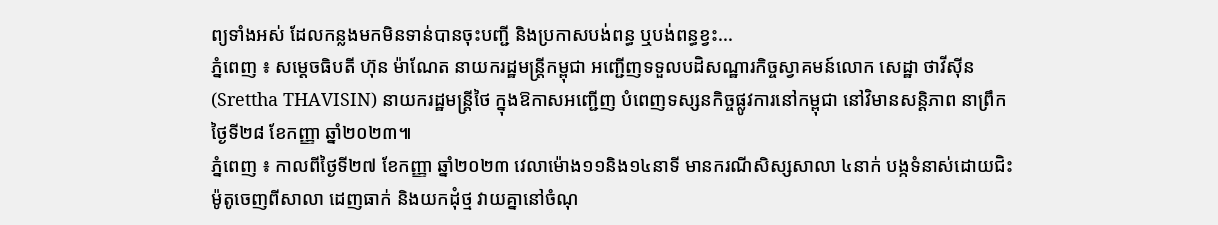ព្យទាំងអស់ ដែលកន្លងមកមិនទាន់បានចុះបញ្ជី និងប្រកាសបង់ពន្ធ ឬបង់ពន្ធខ្វះ...
ភ្នំពេញ ៖ សម្ដេចធិបតី ហ៊ុន ម៉ាណែត នាយករដ្ឋមន្ត្រីកម្ពុជា អញ្ជើញទទួលបដិសណ្ឋារកិច្ចស្វាគមន៍លោក សេដ្ឋា ថាវីស៊ីន (Srettha THAVISIN) នាយករដ្ឋមន្ត្រីថៃ ក្នុងឱកាសអញ្ជើញ បំពេញទស្សនកិច្ចផ្លូវការនៅកម្ពុជា នៅវិមានសន្តិភាព នាព្រឹកថ្ងៃទី២៨ ខែកញ្ញា ឆ្នាំ២០២៣៕
ភ្នំពេញ ៖ កាលពីថ្ងៃទី២៧ ខែកញ្ញា ឆ្នាំ២០២៣ វេលាម៉ោង១១និង១៤នាទី មានករណីសិស្សសាលា ៤នាក់ បង្កទំនាស់ដោយជិះម៉ូតូចេញពីសាលា ដេញធាក់ និងយកដុំថ្ម វាយគ្នានៅចំណុ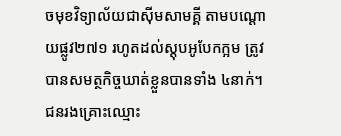ចមុខវិទ្យាល័យជាស៊ីមសាមគ្គី តាមបណ្តោយផ្លូវ២៧១ រហូតដល់ស្តុបអូបែកក្អម ត្រូវបានសមត្ថកិច្ចឃាត់ខ្លួនបានទាំង ៤នាក់។ ជនរងគ្រោះឈ្មោះ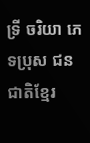ទ្រី ចរិយា ភេទប្រុស ជនជាតិខ្មែរ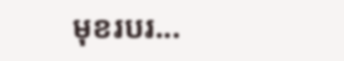មុខរបរ...